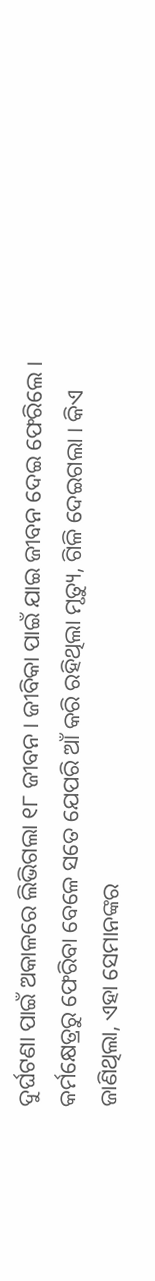ଦୁର୍ଘଟଣା ପାଇଁ ଅକାଳରେ ଲିଭିଗଲା ୧୮ ଜୀବନ । ଜୀବିକା ପାଇଁ ଯାଇ ଜୀବନ ଦେଇ ଫେରିଲେ । କର୍ମକ୍ଷେତ୍ରରୁ ଫେରିବା ବେଳେ ସତେ ଯେପରି ଆଁ କରି ରହିଥିଲା ମୃତ୍ୟୁ, ଗିଳି ଦେଇଗଲା । କିଏ ଜାଣିଥିଲା, ଏହା ସେମାନଙ୍କର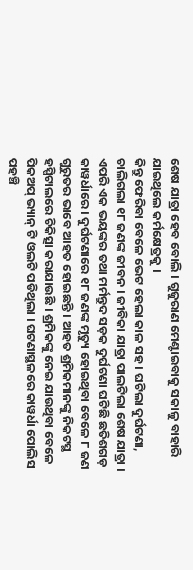ଶେଷ ଯାତ୍ରା ହେବ ବୋଲି । ଗୁଜୁରାଣ ମେଣ୍ଟାଇବାକୁ ସକାଳୁ ବାହାରି ଯାଇଥିଲେ କର୍ମକ୍ଷେତ୍ରକୁ ।
କିନ୍ତୁ ଫେରିବା ବେଳେ ଭେଟ ହେଲା କାଳ ସହ । ଘଟିଲା ଦୁର୍ଘଟଣା, ଚାଲିଗଲା ୧୮ ଜଣଙ୍କ ଜୀବନ । ଜୀବିକା ଯାତ୍ରା ପାଲଟିଲା ଶେଷ ଯାତ୍ରା । ଏପରି ଏକ ଭୟଙ୍କର ତଥା ମର୍ମନ୍ତୁଦ ସଡ଼କ ଦୁର୍ଘଟଣା ଘଟିଛି ଛତିଶଗଡ଼ କାୱର୍ଧାରେ । ଦୁର୍ଘଟଣାରେ ୧୮ ଜଣଙ୍କ ମୃତ୍ୟୁ ହୋଇଥିବା ବେଳେ ୮ ଜଣ ଗୁରୁତର ଭାବେ ଆହତ ହୋଇଛନ୍ତି । ଆହତ ଶ୍ରମିକମାନଙ୍କୁ ନିକଟସ୍ଥ ହସ୍ପିଟାଲରେ ଚିକିତ୍ସା କରାଯାଉଛି । ଶ୍ରମିକଙ୍କୁ ନେଇ ଯାଉଥିବା ବେଳେ ପିକଅପ୍ ଭ୍ୟାନ୍ ଟି ଓଲଟି ପଡିଥିଲା । ଘଟଣାସ୍ଥଳରେ କାୱର୍ଧା ପୋଲିସ ପହଞ୍ଚି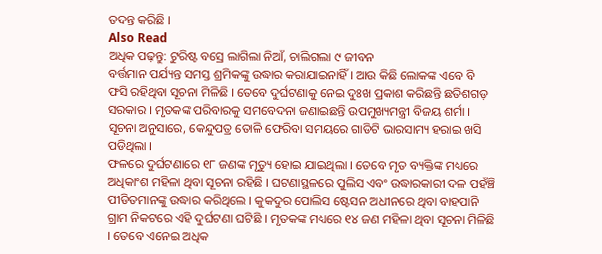ତଦନ୍ତ କରିଛି ।
Also Read
ଅଧିକ ପଢ଼ନ୍ତୁ: ଟୁରିଷ୍ଟ ବସ୍ରେ ଲାଗିଲା ନିଆଁ, ଚାଲିଗଲା ୯ ଜୀବନ
ବର୍ତ୍ତମାନ ପର୍ଯ୍ୟନ୍ତ ସମସ୍ତ ଶ୍ରମିକଙ୍କୁ ଉଦ୍ଧାର କରାଯାଇନାହିଁ । ଆଉ କିଛି ଲୋକଙ୍କ ଏବେ ବି ଫସି ରହିଥିବା ସୂଚନା ମିଳିଛି । ତେବେ ଦୁର୍ଘଟଣାକୁ ନେଇ ଦୁଃଖ ପ୍ରକାଶ କରିଛନ୍ତି ଛତିଶଗଡ଼ ସରକାର । ମୃତକଙ୍କ ପରିବାରକୁ ସମବେଦନା ଜଣାଇଛନ୍ତି ଉପମୁଖ୍ୟମନ୍ତ୍ରୀ ବିଜୟ ଶର୍ମା । ସୂଚନା ଅନୁସାରେ, କେନ୍ଦୁପତ୍ର ତୋଳି ଫେରିବା ସମୟରେ ଗାଡିଟି ଭାରସାମ୍ୟ ହରାଇ ଖସି ପଡିଥିଲା ।
ଫଳରେ ଦୁର୍ଘଟଣାରେ ୧୮ ଜଣଙ୍କ ମୃତ୍ୟୁ ହୋଇ ଯାଇଥିଲା । ତେବେ ମୃତ ବ୍ୟକ୍ତିଙ୍କ ମଧ୍ୟରେ ଅଧିକାଂଶ ମହିଳା ଥିବା ସୂଚନା ରହିଛି । ଘଟଣାସ୍ଥଳରେ ପୁଲିସ ଏବଂ ଉଦ୍ଧାରକାରୀ ଦଳ ପହଁଞ୍ଚି ପୀଡିତମାନଙ୍କୁ ଉଦ୍ଧାର କରିଥିଲେ । କୁକଦୁର ପୋଲିସ ଷ୍ଟେସନ ଅଧୀନରେ ଥିବା ବାହପାନି ଗ୍ରାମ ନିକଟରେ ଏହି ଦୁର୍ଘଟଣା ଘଟିଛି । ମୃତକଙ୍କ ମଧ୍ୟରେ ୧୪ ଜଣ ମହିଳା ଥିବା ସୂଚନା ମିଳିଛି । ତେବେ ଏନେଇ ଅଧିକ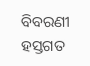ବିବରଣୀ ହସ୍ତଗତ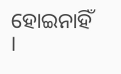ହୋଇନାହିଁ ।